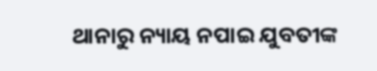ଥାନାରୁ ନ୍ୟାୟ ନପାଇ ଯୁବତୀଙ୍କ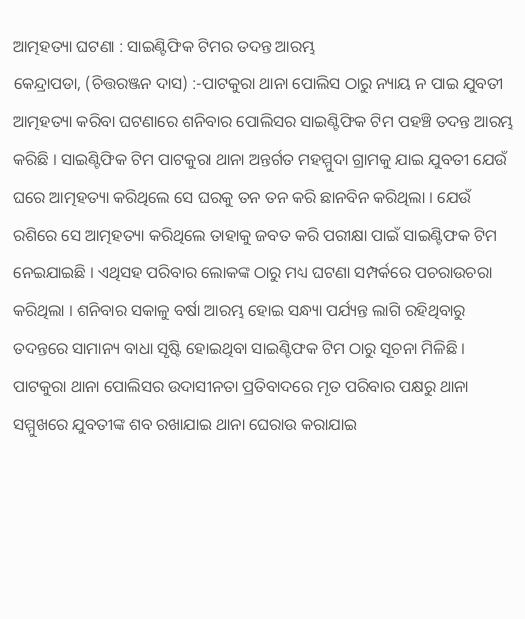ଆତ୍ମହତ୍ୟା ଘଟଣା : ସାଇଣ୍ଟିଫିକ ଟିମର ତଦନ୍ତ ଆରମ୍ଭ
କେନ୍ଦ୍ରାପଡା, (ଚିତ୍ତରଞ୍ଜନ ଦାସ) :-ପାଟକୁରା ଥାନା ପୋଲିସ ଠାରୁ ନ୍ୟାୟ ନ ପାଇ ଯୁବତୀ ଆତ୍ମହତ୍ୟା କରିବା ଘଟଣାରେ ଶନିବାର ପୋଲିସର ସାଇଣ୍ଟିଫିକ ଟିମ ପହଞ୍ଚି ତଦନ୍ତ ଆରମ୍ଭ କରିଛି । ସାଇଣ୍ଟିଫିକ ଟିମ ପାଟକୁରା ଥାନା ଅନ୍ତର୍ଗତ ମହମ୍ମୁଦା ଗ୍ରାମକୁ ଯାଇ ଯୁବତୀ ଯେଉଁ ଘରେ ଆତ୍ମହତ୍ୟା କରିଥିଲେ ସେ ଘରକୁ ତନ ତନ କରି ଛାନବିନ କରିଥିଲା । ଯେଉଁ ରଶିରେ ସେ ଆତ୍ମହତ୍ୟା କରିଥିଲେ ତାହାକୁ ଜବତ କରି ପରୀକ୍ଷା ପାଇଁ ସାଇଣ୍ଟିଫକ ଟିମ ନେଇଯାଇଛି । ଏଥିସହ ପରିବାର ଲୋକଙ୍କ ଠାରୁ ମଧ୍ୟ ଘଟଣା ସମ୍ପର୍କରେ ପଚରାଉଚରା କରିଥିଲା । ଶନିବାର ସକାଳୁ ବର୍ଷା ଆରମ୍ଭ ହୋଇ ସନ୍ଧ୍ୟା ପର୍ଯ୍ୟନ୍ତ ଲାଗି ରହିଥିବାରୁ ତଦନ୍ତରେ ସାମାନ୍ୟ ବାଧା ସୃଷ୍ଟି ହୋଇଥିବା ସାଇଣ୍ଟିଫକ ଟିମ ଠାରୁ ସୂଚନା ମିଳିଛି । ପାଟକୁରା ଥାନା ପୋଲିସର ଉଦାସୀନତା ପ୍ରତିବାଦରେ ମୃତ ପରିବାର ପକ୍ଷରୁ ଥାନା ସମ୍ମୁଖରେ ଯୁବତୀଙ୍କ ଶବ ରଖାଯାଇ ଥାନା ଘେରାଉ କରାଯାଇ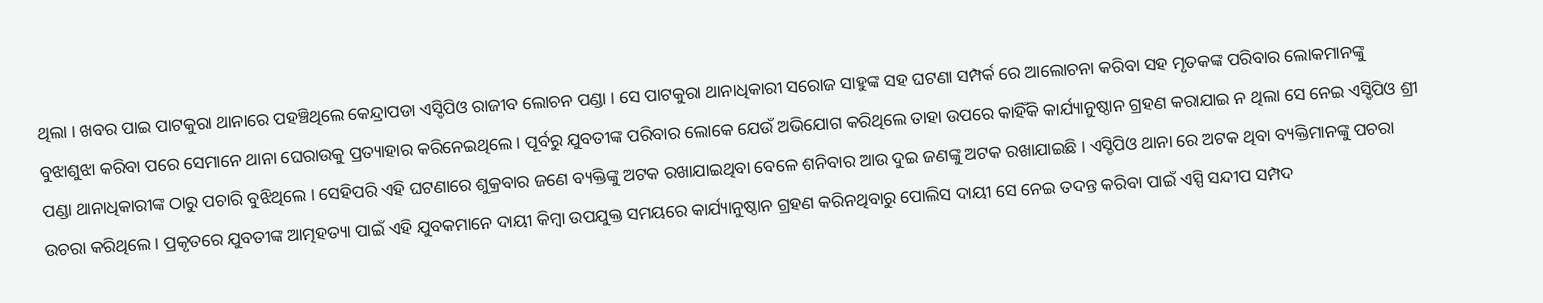ଥିଲା । ଖବର ପାଇ ପାଟକୁରା ଥାନାରେ ପହଞ୍ଚିଥିଲେ କେନ୍ଦ୍ରାପଡା ଏସ୍ଡିପିଓ ରାଜୀବ ଲୋଚନ ପଣ୍ଡା । ସେ ପାଟକୁରା ଥାନାଧିକାରୀ ସରୋଜ ସାହୁଙ୍କ ସହ ଘଟଣା ସମ୍ପର୍କ ରେ ଆଲୋଚନା କରିବା ସହ ମୃତକଙ୍କ ପରିବାର ଲୋକମାନଙ୍କୁ ବୁଝାଶୁଝା କରିବା ପରେ ସେମାନେ ଥାନା ଘେରାଉକୁ ପ୍ରତ୍ୟାହାର କରିନେଇଥିଲେ । ପୂର୍ବରୁ ଯୁବତୀଙ୍କ ପରିବାର ଲୋକେ ଯେଉଁ ଅଭିଯୋଗ କରିଥିଲେ ତାହା ଉପରେ କାହିଁକି କାର୍ଯ୍ୟାନୁଷ୍ଠାନ ଗ୍ରହଣ କରାଯାଇ ନ ଥିଲା ସେ ନେଇ ଏସ୍ଡିପିଓ ଶ୍ରୀ ପଣ୍ଡା ଥାନାଧିକାରୀଙ୍କ ଠାରୁ ପଚାରି ବୁଝିଥିଲେ । ସେହିପରି ଏହି ଘଟଣାରେ ଶୁକ୍ରବାର ଜଣେ ବ୍ୟକ୍ତିଙ୍କୁ ଅଟକ ରଖାଯାଇଥିବା ବେଳେ ଶନିବାର ଆଉ ଦୁଇ ଜଣଙ୍କୁ ଅଟକ ରଖାଯାଇଛି । ଏସ୍ଡିପିଓ ଥାନା ରେ ଅଟକ ଥିବା ବ୍ୟକ୍ତିମାନଙ୍କୁ ପଚରା ଉଚରା କରିଥିଲେ । ପ୍ରକୃତରେ ଯୁବତୀଙ୍କ ଆତ୍ମହତ୍ୟା ପାଇଁ ଏହି ଯୁବକମାନେ ଦାୟୀ କିମ୍ବା ଉପଯୁକ୍ତ ସମୟରେ କାର୍ଯ୍ୟାନୁଷ୍ଠାନ ଗ୍ରହଣ କରିନଥିବାରୁ ପୋଲିସ ଦାୟୀ ସେ ନେଇ ତଦନ୍ତ କରିବା ପାଇଁ ଏସ୍ପି ସନ୍ଦୀପ ସମ୍ପଦ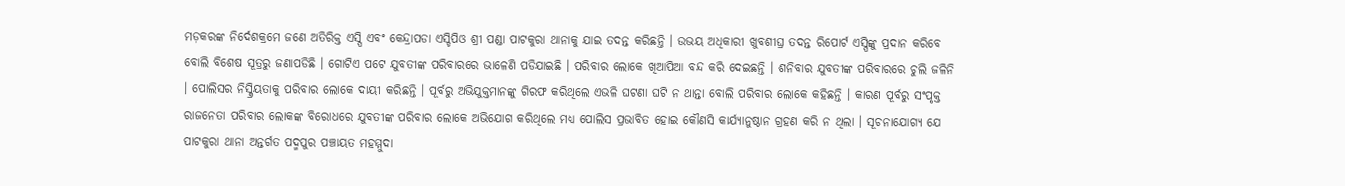ମଡ଼କରଙ୍କ ନିର୍ଦେଶକ୍ରମେ ଜଣେ ଅତିରିକ୍ତ ଏସ୍ପି ଏବଂ କେନ୍ଦ୍ରାପଡା ଏସ୍ଡିପିଓ ଶ୍ରୀ ପଣ୍ଡା ପାଟକୁରା ଥାନାକୁ ଯାଇ ତଦନ୍ତ କରିଛନ୍ତି । ଉଭୟ ଅଧିକାରୀ ଖୁବଶୀଘ୍ର ତଦନ୍ତ ରିପୋର୍ଟ ଏସ୍ପିଙ୍କୁ ପ୍ରଦାନ କରିବେ ବୋଲି ବିଶେଷ ସୂତ୍ରରୁ ଜଣାପଡିଛି । ଗୋଟିଏ ପଟେ ଯୁବତୀଙ୍କ ପରିବାରରେ ଭାଳେଣି ପଡିଯାଇଛି । ପରିବାର ଲୋକେ ଖିଆପିଆ ବନ୍ଦ କରି ଦେଇଛନ୍ତି । ଶନିବାର ଯୁବତୀଙ୍କ ପରିବାରରେ ଚୁଲି ଜଳିନି । ପୋଲିସର ନିସ୍କ୍ରିୟତାକୁ ପରିବାର ଲୋକେ ଦାୟୀ କରିଛନ୍ତି । ପୂର୍ବରୁ ଅଭିଯୁକ୍ତମାନଙ୍କୁ ଗିରଫ କରିଥିଲେ ଏଭଳି ଘଟଣା ଘଟି ନ ଥାନ୍ତା ବୋଲି ପରିବାର ଲୋକେ କହିଛନ୍ତି । କାରଣ ପୂର୍ବରୁ ସଂପୃକ୍ତ ରାଜନେତା ପରିବାର ଲୋକଙ୍କ ବିରୋଧରେ ଯୁବତୀଙ୍କ ପରିବାର ଲୋକେ ଅଭିଯୋଗ କରିଥିଲେ ମଧ୍ୟ ପୋଲିସ ପ୍ରଭାବିତ ହୋଇ କୌଣସି କାର୍ଯ୍ୟାନୁଷ୍ଠାନ ଗ୍ରହଣ କରି ନ ଥିଲା । ସୂଚନାଯୋଗ୍ୟ ଯେ ପାଟକୁରା ଥାନା ଅନ୍ତର୍ଗତ ପଦ୍ମପୁର ପଞ୍ଚାୟତ ମହମ୍ମୁଦା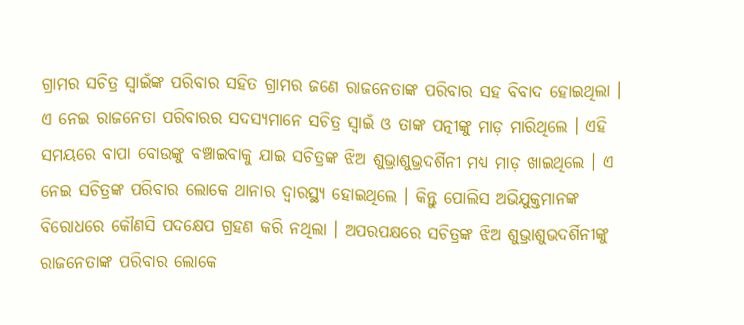ଗ୍ରାମର ସଚିତ୍ର ସ୍ୱାଇଁଙ୍କ ପରିବାର ସହିତ ଗ୍ରାମର ଜଣେ ରାଜନେତାଙ୍କ ପରିବାର ସହ ବିବାଦ ହୋଇଥିଲା । ଏ ନେଇ ରାଜନେତା ପରିବାରର ସଦସ୍ୟମାନେ ସଚିତ୍ର ସ୍ୱାଇଁ ଓ ତାଙ୍କ ପତ୍ନୀଙ୍କୁ ମାଡ଼ ମାରିଥିଲେ । ଏହି ସମୟରେ ବାପା ବୋଉଙ୍କୁ ବଞ୍ଚାଇବାକୁ ଯାଇ ସଚିତ୍ରଙ୍କ ଝିଅ ଶୁଭ୍ରାଶୁଭ୍ରଦର୍ଶିନୀ ମଧ୍ୟ ମାଡ଼ ଖାଇଥିଲେ । ଏ ନେଇ ସଚିତ୍ରଙ୍କ ପରିବାର ଲୋକେ ଥାନାର ଦ୍ୱାରସ୍ଥ୍ୟ ହୋଇଥିଲେ । କିନ୍ତୁ ପୋଲିସ ଅଭିଯୁକ୍ତମାନଙ୍କ ବିରୋଧରେ କୌଣସି ପଦକ୍ଷେପ ଗ୍ରହଣ କରି ନଥିଲା । ଅପରପକ୍ଷରେ ସଚିତ୍ରଙ୍କ ଝିଅ ଶୁଭ୍ରାଶୁଭଦର୍ଶିନୀଙ୍କୁ ରାଜନେତାଙ୍କ ପରିବାର ଲୋକେ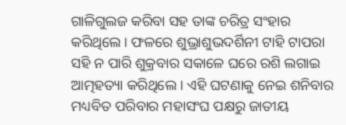ଗାଳିଗୁଲଜ କରିବା ସହ ତାଙ୍କ ଚରିତ୍ର ସଂହାର କରିଥିଲେ । ଫଳରେ ଶୁଭ୍ରାଶୁଭଦର୍ଶିନୀ ଟାହି ଟାପରା ସହି ନ ପାରି ଶୁକ୍ରବାର ସକାଳେ ଘରେ ରଶି ଲଗାଇ ଆତ୍ମହତ୍ୟା କରିଥିଲେ । ଏହି ଘଟଣାକୁ ନେଇ ଶନିବାର ମଧ୍ୟବିତ ପରିବାର ମହାସଂଘ ପକ୍ଷରୁ ଜାତୀୟ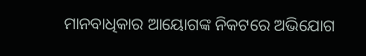ମାନବାଧିକାର ଆୟୋଗଙ୍କ ନିକଟରେ ଅଭିଯୋଗ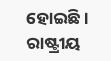ହୋଇଛି । ରାଷ୍ଟ୍ରୀୟ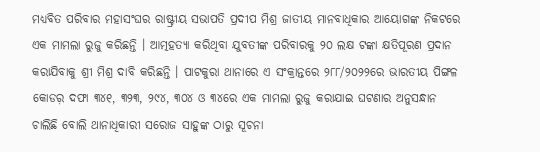ମଧ୍ୟବିତ ପରିବାର ମହାସଂଘର ରାଷ୍ଟ୍ରୀୟ ସଭାପତି ପ୍ରଦୀପ ମିଶ୍ର ଜାତୀୟ ମାନବାଧିକାର ଆୟୋଗଙ୍କ ନିକଟରେ ଏକ ମାମଲା ରୁଜୁ କରିଛନ୍ତି । ଆତ୍ମହତ୍ୟା କରିଥିବା ଯୁବତୀଙ୍କ ପରିବାରକୁ ୨୦ ଲକ୍ଷ ଟଙ୍କା କ୍ଷତିପୂରଣ ପ୍ରଦାନ କରାଯିବାକୁ ଶ୍ରୀ ମିଶ୍ର ଦାବି କରିଛନ୍ତି । ପାଟକୁରା ଥାନାରେ ଏ ସଂକ୍ରାନ୍ତରେ ୨୮୮/୨୦୨୨ରେ ଭାରତୀୟ ପିଙ୍ଗଳ କୋଡର଼ ଦଫା ୩୪୧, ୩୨୩, ୨୯୪, ୩୦୪ ଓ ୩୪ରେ ଏକ ମାମଲା ରୁଜୁ କରାଯାଇ ଘଟଣାର ଅନୁସନ୍ଧାନ ଚାଲିଛି ବୋଲି ଥାନାଧିକାରୀ ସରୋଜ ସାହୁଙ୍କ ଠାରୁ ସୂଚନା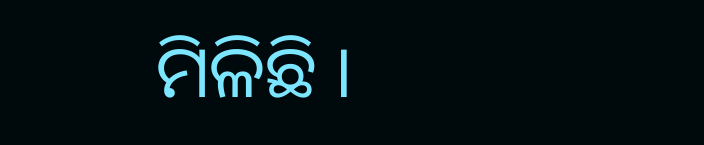ମିଳିଛି ।